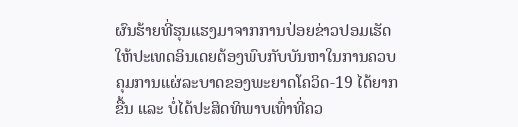ຜົນຮ້າຍທີ່ຮຸນແຮງມາຈາກການປ່ອຍຂ່າວປອມເຮັດໃຫ້ປະເທດອິນເດຍຕ້ອງພົບກັບບັນຫາໃນການຄວບຄຸມການແຜ່ລະບາດຂອງພະຍາດໂຄວິດ-19 ໄດ້ຍາກຂື້ນ ແລະ ບໍ່ໄດ້ປະສິດທິພາບເທົ່າທີ່ຄວ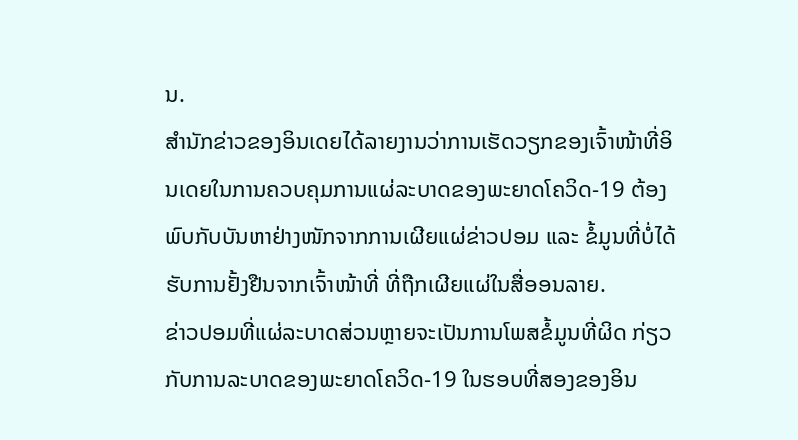ນ.
ສໍານັກຂ່າວຂອງອິນເດຍໄດ້ລາຍງານວ່າການເຮັດວຽກຂອງເຈົ້າໜ້າທີ່ອິນເດຍໃນການຄວບຄຸມການແຜ່ລະບາດຂອງພະຍາດໂຄວິດ-19 ຕ້ອງພົບກັບບັນຫາຢ່າງໜັກຈາກການເຜີຍແຜ່ຂ່າວປອມ ແລະ ຂໍ້ມູນທີ່ບໍ່ໄດ້ຮັບການຢັ້ງຢືນຈາກເຈົ້າໜ້າທີ່ ທີ່ຖືກເຜີຍແຜ່ໃນສື່ອອນລາຍ.
ຂ່າວປອມທີ່ແຜ່ລະບາດສ່ວນຫຼາຍຈະເປັນການໂພສຂໍ້ມູນທີ່ຜິດ ກ່ຽວກັບການລະບາດຂອງພະຍາດໂຄວິດ-19 ໃນຮອບທີ່ສອງຂອງອິນ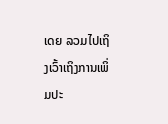ເດຍ ລວມໄປເຖິງເວົ້າເຖິງການເພິ່ມປະ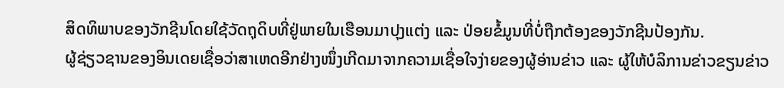ສິດທິພາບຂອງວັກຊີນໂດຍໃຊ້ວັດຖຸດິບທີ່ຢູ່ພາຍໃນເຮືອນມາປຸງແຕ່ງ ແລະ ປ່ອຍຂໍ້ມູນທີ່ບໍ່ຖືກຕ້ອງຂອງວັກຊີນປ້ອງກັນ.
ຜູ້ຊ່ຽວຊານຂອງອິນເດຍເຊື່ອວ່າສາເຫດອີກຢ່າງໜຶ່ງເກີດມາຈາກຄວາມເຊື່ອໃຈງ່າຍຂອງຜູ້ອ່ານຂ່າວ ແລະ ຜູ້ໃຫ້ບໍລິການຂ່າວຂຽນຂ່າວ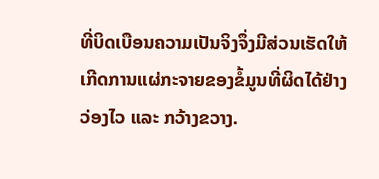ທີ່ບິດເບືອນຄວາມເປັນຈິງຈຶ່ງມີສ່ວນເຮັດໃຫ້ເກີດການແຜ່ກະຈາຍຂອງຂໍ້ມູນທີ່ຜິດໄດ້ຢ່າງວ່ອງໄວ ແລະ ກວ້າງຂວາງ.